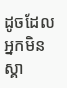ដូចដែលអ្នកមិនស្គា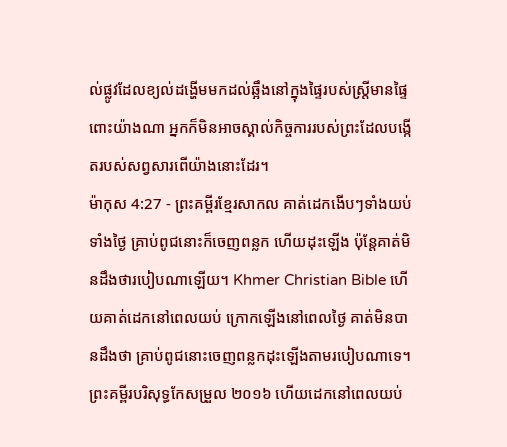ល់ផ្លូវដែលខ្យល់ដង្ហើមមកដល់ឆ្អឹងនៅក្នុងផ្ទៃរបស់ស្ត្រីមានផ្ទៃពោះយ៉ាងណា អ្នកក៏មិនអាចស្គាល់កិច្ចការរបស់ព្រះដែលបង្កើតរបស់សព្វសារពើយ៉ាងនោះដែរ។
ម៉ាកុស 4:27 - ព្រះគម្ពីរខ្មែរសាកល គាត់ដេកងើបៗទាំងយប់ទាំងថ្ងៃ គ្រាប់ពូជនោះក៏ចេញពន្លក ហើយដុះឡើង ប៉ុន្តែគាត់មិនដឹងថារបៀបណាឡើយ។ Khmer Christian Bible ហើយគាត់ដេកនៅពេលយប់ ក្រោកឡើងនៅពេលថ្ងៃ គាត់មិនបានដឹងថា គ្រាប់ពូជនោះចេញពន្លកដុះឡើងតាមរបៀបណាទេ។ ព្រះគម្ពីរបរិសុទ្ធកែសម្រួល ២០១៦ ហើយដេកនៅពេលយប់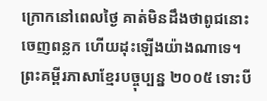ក្រោកនៅពេលថ្ងៃ គាត់មិនដឹងថាពូជនោះចេញពន្លក ហើយដុះឡើងយ៉ាងណាទេ។ ព្រះគម្ពីរភាសាខ្មែរបច្ចុប្បន្ន ២០០៥ ទោះបី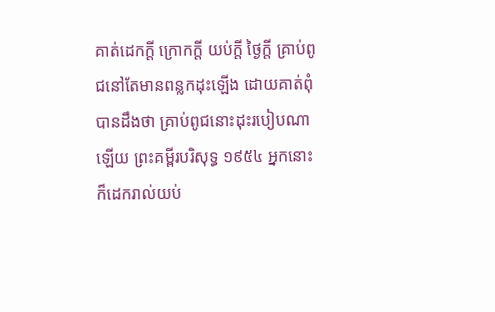គាត់ដេកក្ដី ក្រោកក្ដី យប់ក្ដី ថ្ងៃក្ដី គ្រាប់ពូជនៅតែមានពន្លកដុះឡើង ដោយគាត់ពុំបានដឹងថា គ្រាប់ពូជនោះដុះរបៀបណាឡើយ ព្រះគម្ពីរបរិសុទ្ធ ១៩៥៤ អ្នកនោះក៏ដេករាល់យប់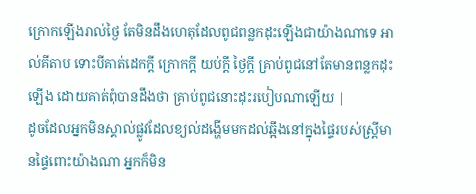ក្រោកឡើងរាល់ថ្ងៃ តែមិនដឹងហេតុដែលពូជពន្លកដុះឡើងជាយ៉ាងណាទេ អាល់គីតាប ទោះបីគាត់ដេកក្ដី ក្រោកក្ដី យប់ក្ដី ថ្ងៃក្ដី គ្រាប់ពូជនៅតែមានពន្លកដុះឡើង ដោយគាត់ពុំបានដឹងថា គ្រាប់ពូជនោះដុះរបៀបណាឡើយ |
ដូចដែលអ្នកមិនស្គាល់ផ្លូវដែលខ្យល់ដង្ហើមមកដល់ឆ្អឹងនៅក្នុងផ្ទៃរបស់ស្ត្រីមានផ្ទៃពោះយ៉ាងណា អ្នកក៏មិន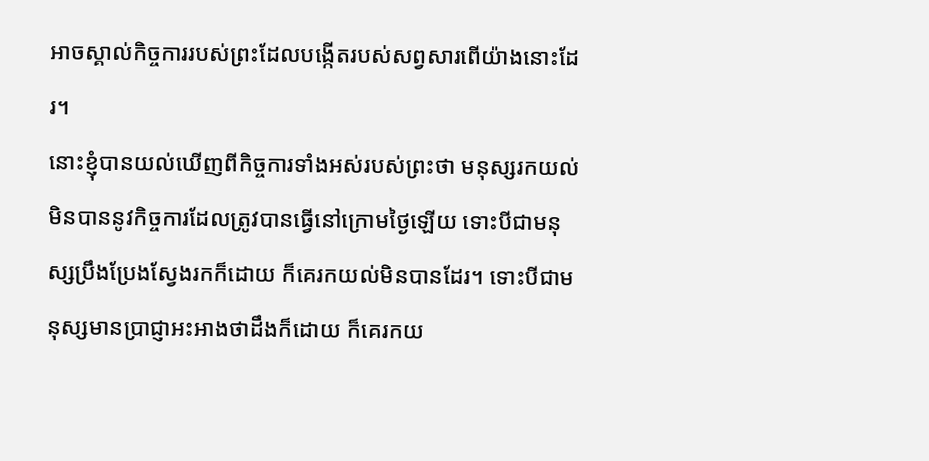អាចស្គាល់កិច្ចការរបស់ព្រះដែលបង្កើតរបស់សព្វសារពើយ៉ាងនោះដែរ។
នោះខ្ញុំបានយល់ឃើញពីកិច្ចការទាំងអស់របស់ព្រះថា មនុស្សរកយល់មិនបាននូវកិច្ចការដែលត្រូវបានធ្វើនៅក្រោមថ្ងៃឡើយ ទោះបីជាមនុស្សប្រឹងប្រែងស្វែងរកក៏ដោយ ក៏គេរកយល់មិនបានដែរ។ ទោះបីជាមនុស្សមានប្រាជ្ញាអះអាងថាដឹងក៏ដោយ ក៏គេរកយ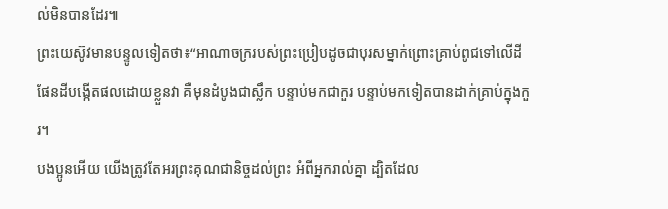ល់មិនបានដែរ៕
ព្រះយេស៊ូវមានបន្ទូលទៀតថា៖“អាណាចក្ររបស់ព្រះប្រៀបដូចជាបុរសម្នាក់ព្រោះគ្រាប់ពូជទៅលើដី
ផែនដីបង្កើតផលដោយខ្លួនវា គឺមុនដំបូងជាស្លឹក បន្ទាប់មកជាកួរ បន្ទាប់មកទៀតបានដាក់គ្រាប់ក្នុងកួរ។
បងប្អូនអើយ យើងត្រូវតែអរព្រះគុណជានិច្ចដល់ព្រះ អំពីអ្នករាល់គ្នា ដ្បិតដែល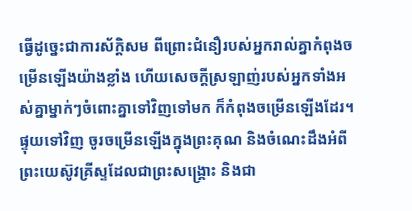ធ្វើដូច្នេះជាការស័ក្ដិសម ពីព្រោះជំនឿរបស់អ្នករាល់គ្នាកំពុងចម្រើនឡើងយ៉ាងខ្លាំង ហើយសេចក្ដីស្រឡាញ់របស់អ្នកទាំងអស់គ្នាម្នាក់ៗចំពោះគ្នាទៅវិញទៅមក ក៏កំពុងចម្រើនឡើងដែរ។
ផ្ទុយទៅវិញ ចូរចម្រើនឡើងក្នុងព្រះគុណ និងចំណេះដឹងអំពីព្រះយេស៊ូវគ្រីស្ទដែលជាព្រះសង្គ្រោះ និងជា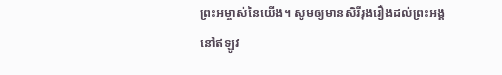ព្រះអម្ចាស់នៃយើង។ សូមឲ្យមានសិរីរុងរឿងដល់ព្រះអង្គ នៅឥឡូវ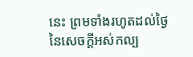នេះ ព្រមទាំងរហូតដល់ថ្ងៃនៃសេចក្ដីអស់កល្ប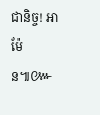ជានិច្ច! អាម៉ែន៕៚